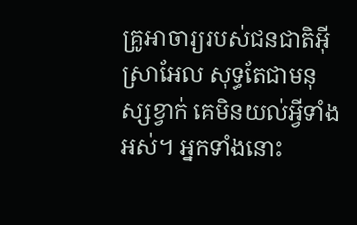គ្រូអាចារ្យរបស់ជនជាតិអ៊ីស្រាអែល សុទ្ធតែជាមនុស្សខ្វាក់ គេមិនយល់អ្វីទាំងអស់។ អ្នកទាំងនោះ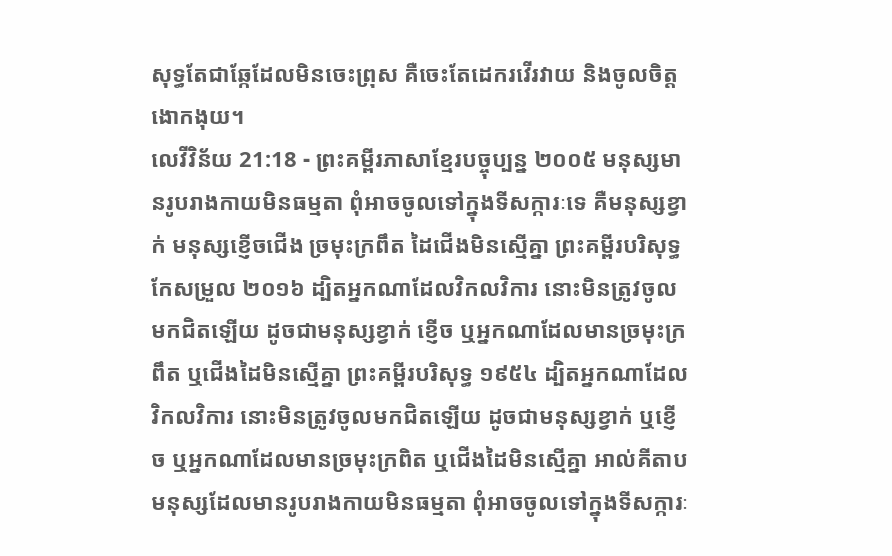សុទ្ធតែជាឆ្កែដែលមិនចេះព្រុស គឺចេះតែដេករវើរវាយ និងចូលចិត្តងោកងុយ។
លេវីវិន័យ 21:18 - ព្រះគម្ពីរភាសាខ្មែរបច្ចុប្បន្ន ២០០៥ មនុស្សមានរូបរាងកាយមិនធម្មតា ពុំអាចចូលទៅក្នុងទីសក្ការៈទេ គឺមនុស្សខ្វាក់ មនុស្សខ្ញើចជើង ច្រមុះក្រពឹត ដៃជើងមិនស្មើគ្នា ព្រះគម្ពីរបរិសុទ្ធកែសម្រួល ២០១៦ ដ្បិតអ្នកណាដែលវិកលវិការ នោះមិនត្រូវចូលមកជិតឡើយ ដូចជាមនុស្សខ្វាក់ ខ្ញើច ឬអ្នកណាដែលមានច្រមុះក្រពឹត ឬជើងដៃមិនស្មើគ្នា ព្រះគម្ពីរបរិសុទ្ធ ១៩៥៤ ដ្បិតអ្នកណាដែលវិកលវិការ នោះមិនត្រូវចូលមកជិតឡើយ ដូចជាមនុស្សខ្វាក់ ឬខ្ញើច ឬអ្នកណាដែលមានច្រមុះក្រពិត ឬជើងដៃមិនស្មើគ្នា អាល់គីតាប មនុស្សដែលមានរូបរាងកាយមិនធម្មតា ពុំអាចចូលទៅក្នុងទីសក្ការៈ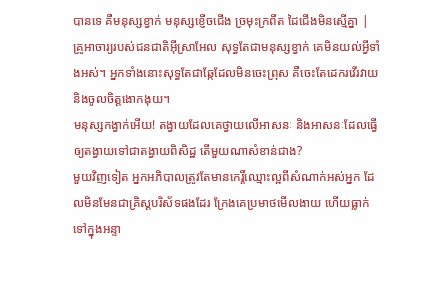បានទេ គឺមនុស្សខ្វាក់ មនុស្សខ្ញើចជើង ច្រមុះក្រពឹត ដៃជើងមិនស្មើគ្នា |
គ្រូអាចារ្យរបស់ជនជាតិអ៊ីស្រាអែល សុទ្ធតែជាមនុស្សខ្វាក់ គេមិនយល់អ្វីទាំងអស់។ អ្នកទាំងនោះសុទ្ធតែជាឆ្កែដែលមិនចេះព្រុស គឺចេះតែដេករវើរវាយ និងចូលចិត្តងោកងុយ។
មនុស្សកង្វាក់អើយ! តង្វាយដែលគេថ្វាយលើអាសនៈ និងអាសនៈដែលធ្វើឲ្យតង្វាយទៅជាតង្វាយពិសិដ្ឋ តើមួយណាសំខាន់ជាង?
មួយវិញទៀត អ្នកអភិបាលត្រូវតែមានកេរ្តិ៍ឈ្មោះល្អពីសំណាក់អស់អ្នក ដែលមិនមែនជាគ្រិស្តបរិស័ទផងដែរ ក្រែងគេប្រមាថមើលងាយ ហើយធ្លាក់ទៅក្នុងអន្ទា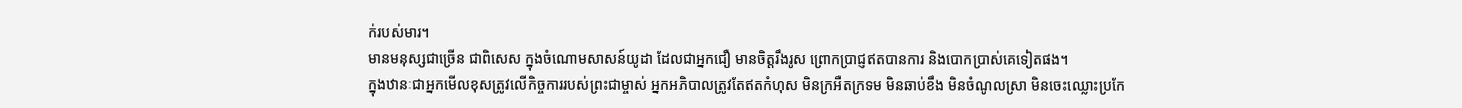ក់របស់មារ។
មានមនុស្សជាច្រើន ជាពិសេស ក្នុងចំណោមសាសន៍យូដា ដែលជាអ្នកជឿ មានចិត្តរឹងរូស ព្រោកប្រាជ្ញឥតបានការ និងបោកប្រាស់គេទៀតផង។
ក្នុងឋានៈជាអ្នកមើលខុសត្រូវលើកិច្ចការរបស់ព្រះជាម្ចាស់ អ្នកអភិបាលត្រូវតែឥតកំហុស មិនក្រអឺតក្រទម មិនឆាប់ខឹង មិនចំណូលស្រា មិនចេះឈ្លោះប្រកែ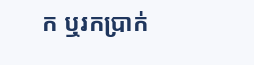ក ឬរកប្រាក់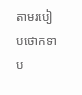តាមរបៀបថោកទាប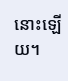នោះឡើយ។